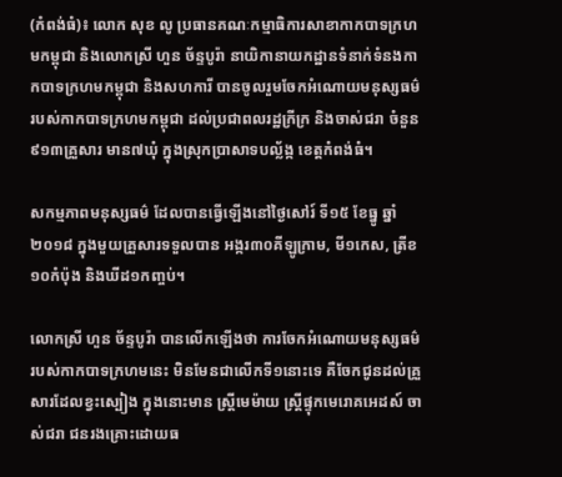(កំពង់ធំ)៖ លោក សុខ លូ ប្រធានគណៈកម្មាធិការសាខាកាកបាទក្រហមកម្ពុជា និងលោកស្រី ហួន ច័ន្ទបូរ៉ា នាយិកានាយកដ្ឋានទំនាក់ទំនងកាកបាទក្រហមកម្ពុជា និងសហការី បានចូលរួមចែកអំណោយមនុស្សធម៌ របស់កាកបាទក្រហមកម្ពុជា ដល់ប្រជាពលរដ្ឋក្រីក្រ និងចាស់ជរា ចំនួន៩១៣គ្រួសារ មាន៧ឃុំ ក្នុងស្រុកប្រាសាទបល្ល័ង្ក ខេត្តកំពង់ធំ។

សកម្មភាពមនុស្សធម៌ ដែលបានធ្វើឡើងនៅថ្ងៃសៅរ៍ ទី១៥ ខែធ្នូ ឆ្នាំ២០១៨ ក្នុងមួយគ្រួសារទទួលបាន អង្ករ៣០គីឡូក្រាម, មី១កេស, ត្រីខ១០កំប៉ុង និងឃីដ១កញ្ចប់។

លោកស្រី ហួន ច័ន្ទបូរ៉ា បានលើកឡើងថា ការចែកអំណោយមនុស្សធម៌ របស់កាកបាទក្រហមនេះ មិនមែនជាលើកទី១នោះទេ គឺចែកជូនដល់គ្រួសារដែលខ្វះស្បៀង ក្នុងនោះមាន ស្ត្រីមេម៉ាយ ស្ត្រីផ្ទុកមេរោគអេដស៍ ចាស់ជរា ជនរងគ្រោះដោយធ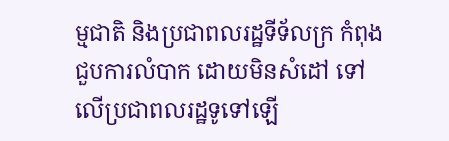ម្មជាតិ និងប្រជាពលរដ្ឋទីទ័លក្រ កំពុងជួបការលំបាក ដោយមិនសំដៅ ទៅលើប្រជាពលរដ្ឋទូទៅឡើ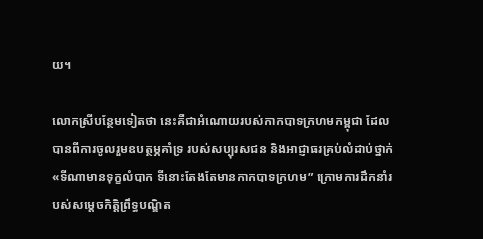យ។

លោកស្រីបន្ថែមទៀតថា នេះគឺជាអំណោយរបស់កាកបាទក្រហមកម្ពុជា ដែលបានពីការចូលរួមឧបត្ថម្ភគាំទ្រ របស់សប្បុរសជន និងអាជ្ញាធរគ្រប់លំដាប់ថ្នាក់ «ទីណាមានទុក្ខលំបាក ទីនោះតែងតែមានកាកបាទក្រហម” ក្រោមការដឹកនាំរបស់សម្តេចកិត្តិព្រឹទ្ធបណ្ឌិត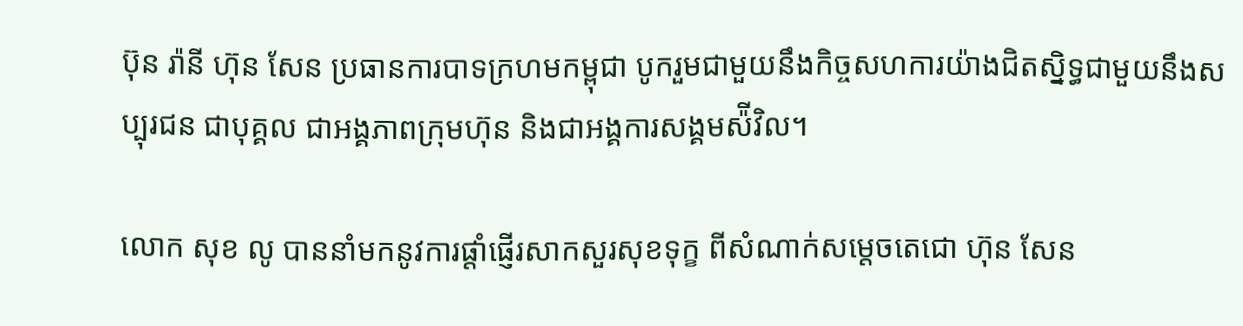ប៊ុន រ៉ានី ហ៊ុន សែន ប្រធានការបាទក្រហមកម្ពុជា បូករួមជាមួយនឹងកិច្ចសហការយ៉ាងជិតស្និទ្ធជាមួយនឹងសប្បុរជន ជាបុគ្គល ជាអង្គភាពក្រុមហ៊ុន និងជាអង្គការសង្គមស៉ីវិល។

លោក សុខ លូ បាននាំមកនូវការផ្ដាំផ្ញើរសាកសួរសុខទុក្ខ ពីសំណាក់សម្តេចតេជោ ហ៊ុន សែន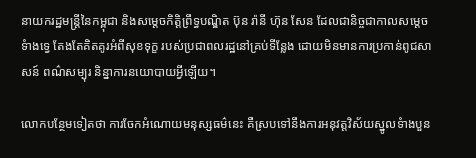នាយករដ្ឋមន្ត្រីនៃកម្ពុជា និងសម្តេចកិត្តិព្រឹទ្ធបណ្ឌិត ប៊ុន រ៉ានី ហ៊ុន សែន ដែលជានិច្ចជាកាលសម្តេច
ទំាងទ្វេ តែងតែគិតគូរអំពីសុខទុក្ខ របស់ប្រជាពលរដ្ឋនៅគ្រប់ទីន្លែង ដោយមិនមានការប្រកាន់ពូជសាសន៍ ពណ៌សម្បុរ និន្នាការនយោបាយអ្វីឡើយ។

លោកបន្ថែមទៀតថា ការចែកអំណោយមនុស្សធម៌នេះ គឺស្របទៅនឹងការអនុវត្តវិស័យស្នូលទំាងបួន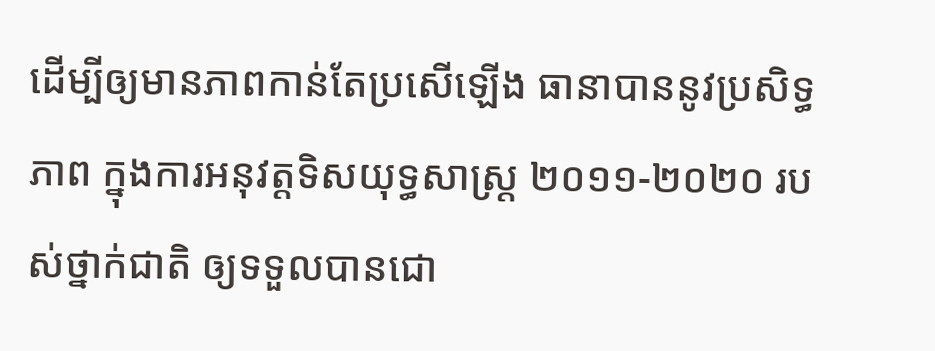ដើម្បីឲ្យមានភាពកាន់តែប្រសើឡើង ធានាបាននូវប្រសិទ្ធភាព ក្នុងការអនុវត្តទិសយុទ្ធសាស្ត្រ ២០១១-២០២០ របស់ថ្នាក់ជាតិ ឲ្យទទួលបានជោ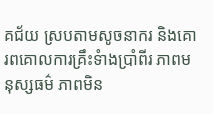គជ័យ ស្របតាមសូចនាករ និងគោរពគោលការគ្រឹះទំាងប្រាំពីរ ភាពមនុស្សធម៌ ភាពមិន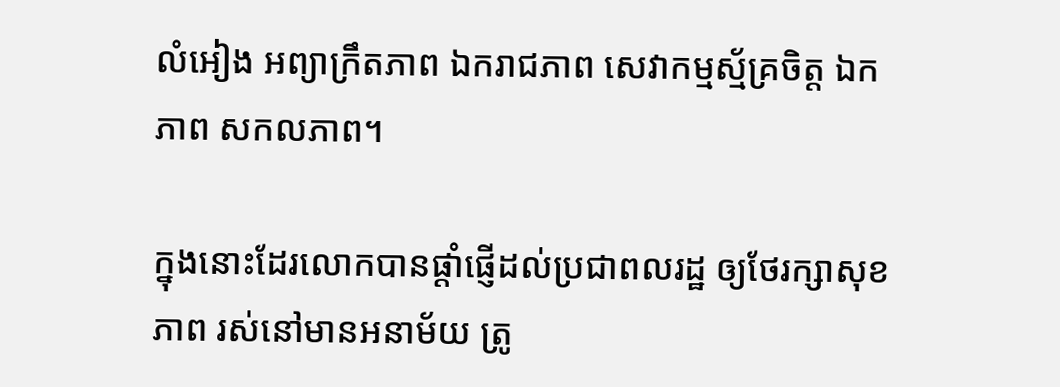លំអៀង អព្យាក្រឹតភាព ឯករាជភាព សេវាកម្មស្ម័គ្រចិត្ត ឯកភាព សកលភាព។

ក្នុងនោះដែរលោកបានផ្តាំផ្ញើដល់ប្រជាពលរដ្ឋ ឲ្យថែរក្សាសុខភាព រស់នៅមានអនាម័យ ត្រូ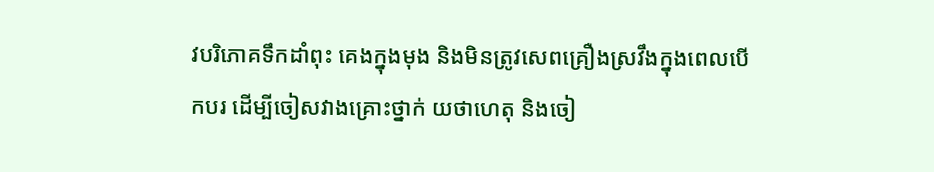វបរិភោគទឹកដាំពុះ គេងក្នុងមុង និងមិនត្រូវសេពគ្រឿងស្រវឹងក្នុងពេលបើកបរ ដើម្បីចៀសវាងគ្រោះថ្នាក់ យថាហេតុ និងចៀ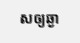សឲ្យឆ្ងា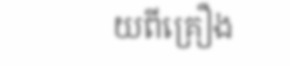យពីគ្រឿង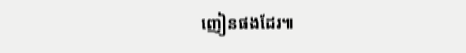ញៀនផងដែរ៕